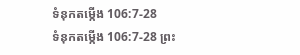ទំនុកតម្កើង 106:7-28
ទំនុកតម្កើង 106:7-28 ព្រះ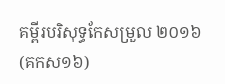គម្ពីរបរិសុទ្ធកែសម្រួល ២០១៦ (គកស១៦)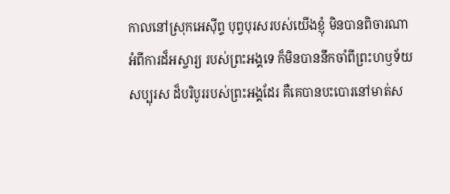កាលនៅស្រុកអេស៊ីព្ទ បុព្វបុរសរបស់យើងខ្ញុំ មិនបានពិចារណាអំពីការដ៏អស្ចារ្យ របស់ព្រះអង្គទេ ក៏មិនបាននឹកចាំពីព្រះហឫទ័យសប្បុរស ដ៏បរិបូររបស់ព្រះអង្គដែរ គឺគេបានបះបោរនៅមាត់ស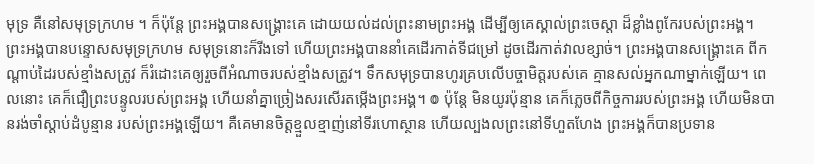មុទ្រ គឺនៅសមុទ្រក្រហម ។ ក៏ប៉ុន្ដែ ព្រះអង្គបានសង្គ្រោះគេ ដោយយល់ដល់ព្រះនាមព្រះអង្គ ដើម្បីឲ្យគេស្គាល់ព្រះចេស្តា ដ៏ខ្លាំងពូកែរបស់ព្រះអង្គ។ ព្រះអង្គបានបន្ទោសសមុទ្រក្រហម សមុទ្រនោះក៏រីងទៅ ហើយព្រះអង្គបាននាំគេដើរកាត់ទីជម្រៅ ដូចដើរកាត់វាលខ្សាច់។ ព្រះអង្គបានសង្គ្រោះគេ ពីកណ្ដាប់ដៃរបស់ខ្មាំងសត្រូវ ក៏រំដោះគេឲ្យរួចពីអំណាចរបស់ខ្មាំងសត្រូវ។ ទឹកសមុទ្របានហូរគ្របលើបច្ចាមិត្តរបស់គេ គ្មានសល់អ្នកណាម្នាក់ឡើយ។ ពេលនោះ គេក៏ជឿព្រះបន្ទូលរបស់ព្រះអង្គ ហើយនាំគ្នាច្រៀងសរសើរតម្កើងព្រះអង្គ។ ៙ ប៉ុន្ដែ មិនយូរប៉ុន្មាន គេក៏ភ្លេចពីកិច្ចការរបស់ព្រះអង្គ ហើយមិនបានរង់ចាំស្តាប់ដំបូន្មាន របស់ព្រះអង្គឡើយ។ គឺគេមានចិត្តខ្មួលខ្មាញ់នៅទីរហោស្ថាន ហើយល្បងលព្រះនៅទីហួតហែង ព្រះអង្គក៏បានប្រទាន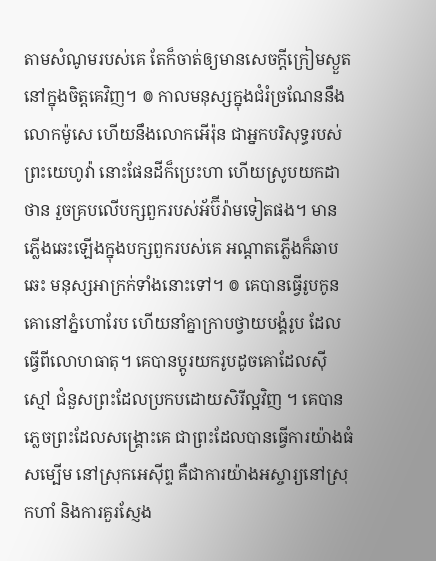តាមសំណូមរបស់គេ តែក៏ចាត់ឲ្យមានសេចក្ដីក្រៀមស្ងួត នៅក្នុងចិត្តគេវិញ។ ៙ កាលមនុស្សក្នុងជំរំច្រណែននឹងលោកម៉ូសេ ហើយនឹងលោកអើរ៉ុន ជាអ្នកបរិសុទ្ធរបស់ព្រះយេហូវ៉ា នោះផែនដីក៏ប្រេះហា ហើយស្រូបយកដាថាន រួចគ្របលើបក្សពួករបស់អ័ប៊ីរ៉ាមទៀតផង។ មានភ្លើងឆេះឡើងក្នុងបក្សពួករបស់គេ អណ្ដាតភ្លើងក៏ឆាបឆេះ មនុស្សអាក្រក់ទាំងនោះទៅ។ ៙ គេបានធ្វើរូបកូនគោនៅភ្នំហោរែប ហើយនាំគ្នាក្រាបថ្វាយបង្គំរូប ដែលធ្វើពីលោហធាតុ។ គេបានប្តូរយករូបដូចគោដែលស៊ីស្មៅ ជំនួសព្រះដែលប្រកបដោយសិរីល្អវិញ ។ គេបានភ្លេចព្រះដែលសង្គ្រោះគេ ជាព្រះដែលបានធ្វើការយ៉ាងធំសម្បើម នៅស្រុកអេស៊ីព្ទ គឺជាការយ៉ាងអស្ចារ្យនៅស្រុកហាំ និងការគួរស្ញែង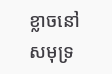ខ្លាចនៅសមុទ្រ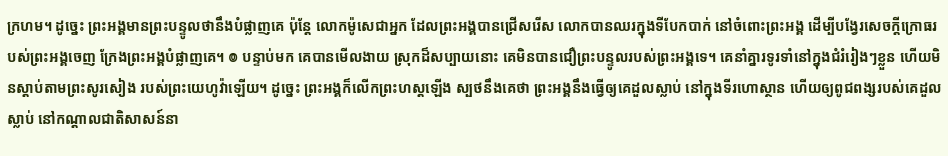ក្រហម។ ដូច្នេះ ព្រះអង្គមានព្រះបន្ទូលថានឹងបំផ្លាញគេ ប៉ុន្តែ លោកម៉ូសេជាអ្នក ដែលព្រះអង្គបានជ្រើសរើស លោកបានឈរក្នុងទីបែកបាក់ នៅចំពោះព្រះអង្គ ដើម្បីបង្វែរសេចក្ដីក្រោធរបស់ព្រះអង្គចេញ ក្រែងព្រះអង្គបំផ្លាញគេ។ ៙ បន្ទាប់មក គេបានមើលងាយ ស្រុកដ៏សប្បាយនោះ គេមិនបានជឿព្រះបន្ទូលរបស់ព្រះអង្គទេ។ គេនាំគ្នារទូរទាំនៅក្នុងជំរំរៀងៗខ្លួន ហើយមិនស្តាប់តាមព្រះសូរសៀង របស់ព្រះយេហូវ៉ាឡើយ។ ដូច្នេះ ព្រះអង្គក៏លើកព្រះហស្តឡើង ស្បថនឹងគេថា ព្រះអង្គនឹងធ្វើឲ្យគេដួលស្លាប់ នៅក្នុងទីរហោស្ថាន ហើយឲ្យពូជពង្សរបស់គេដួលស្លាប់ នៅកណ្ដាលជាតិសាសន៍នា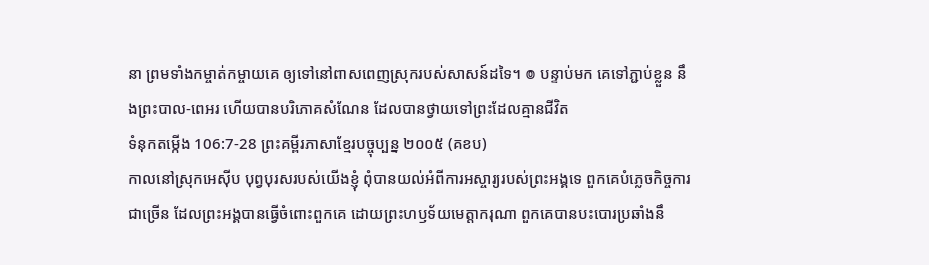នា ព្រមទាំងកម្ចាត់កម្ចាយគេ ឲ្យទៅនៅពាសពេញស្រុករបស់សាសន៍ដទៃ។ ៙ បន្ទាប់មក គេទៅភ្ជាប់ខ្លួន នឹងព្រះបាល-ពេអរ ហើយបានបរិភោគសំណែន ដែលបានថ្វាយទៅព្រះដែលគ្មានជីវិត
ទំនុកតម្កើង 106:7-28 ព្រះគម្ពីរភាសាខ្មែរបច្ចុប្បន្ន ២០០៥ (គខប)
កាលនៅស្រុកអេស៊ីប បុព្វបុរសរបស់យើងខ្ញុំ ពុំបានយល់អំពីការអស្ចារ្យរបស់ព្រះអង្គទេ ពួកគេបំភ្លេចកិច្ចការជាច្រើន ដែលព្រះអង្គបានធ្វើចំពោះពួកគេ ដោយព្រះហឫទ័យមេត្តាករុណា ពួកគេបានបះបោរប្រឆាំងនឹ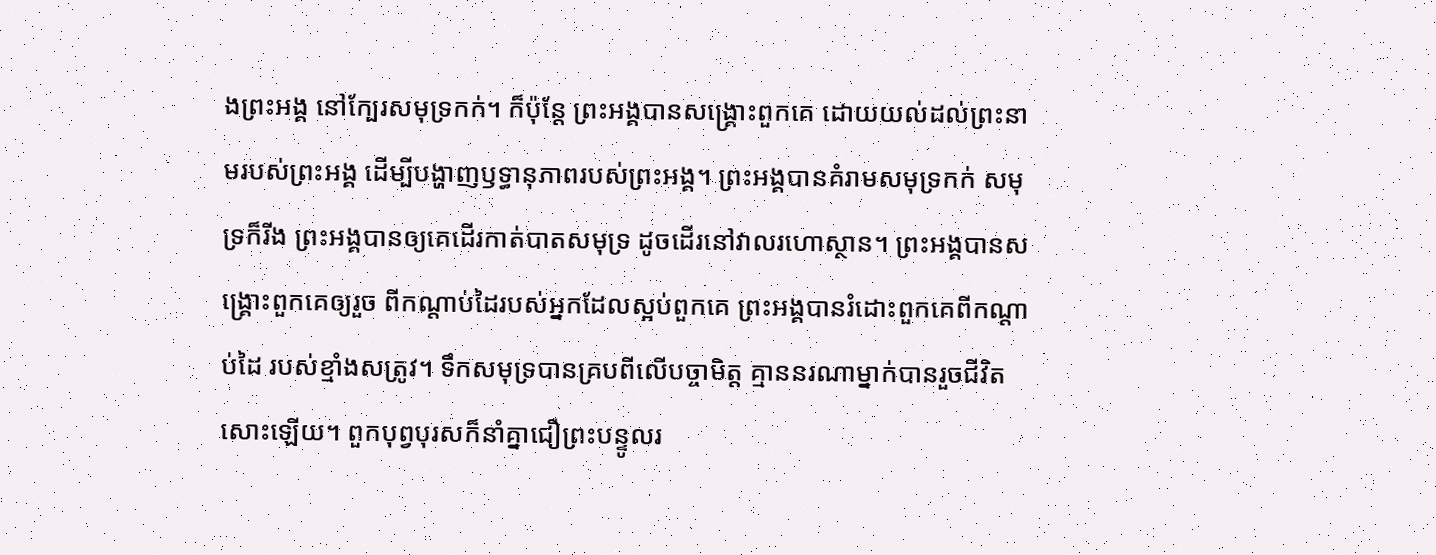ងព្រះអង្គ នៅក្បែរសមុទ្រកក់។ ក៏ប៉ុន្តែ ព្រះអង្គបានសង្គ្រោះពួកគេ ដោយយល់ដល់ព្រះនាមរបស់ព្រះអង្គ ដើម្បីបង្ហាញឫទ្ធានុភាពរបស់ព្រះអង្គ។ ព្រះអង្គបានគំរាមសមុទ្រកក់ សមុទ្រក៏រីង ព្រះអង្គបានឲ្យគេដើរកាត់បាតសមុទ្រ ដូចដើរនៅវាលរហោស្ថាន។ ព្រះអង្គបានសង្គ្រោះពួកគេឲ្យរួច ពីកណ្ដាប់ដៃរបស់អ្នកដែលស្អប់ពួកគេ ព្រះអង្គបានរំដោះពួកគេពីកណ្ដាប់ដៃ របស់ខ្មាំងសត្រូវ។ ទឹកសមុទ្របានគ្របពីលើបច្ចាមិត្ត គ្មាននរណាម្នាក់បានរួចជីវិតសោះឡើយ។ ពួកបុព្វបុរសក៏នាំគ្នាជឿព្រះបន្ទូលរ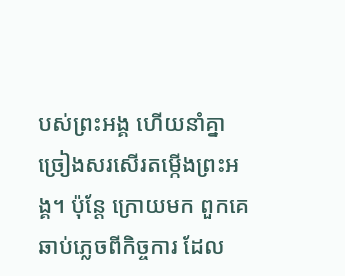បស់ព្រះអង្គ ហើយនាំគ្នាច្រៀងសរសើរតម្កើងព្រះអង្គ។ ប៉ុន្តែ ក្រោយមក ពួកគេឆាប់ភ្លេចពីកិច្ចការ ដែល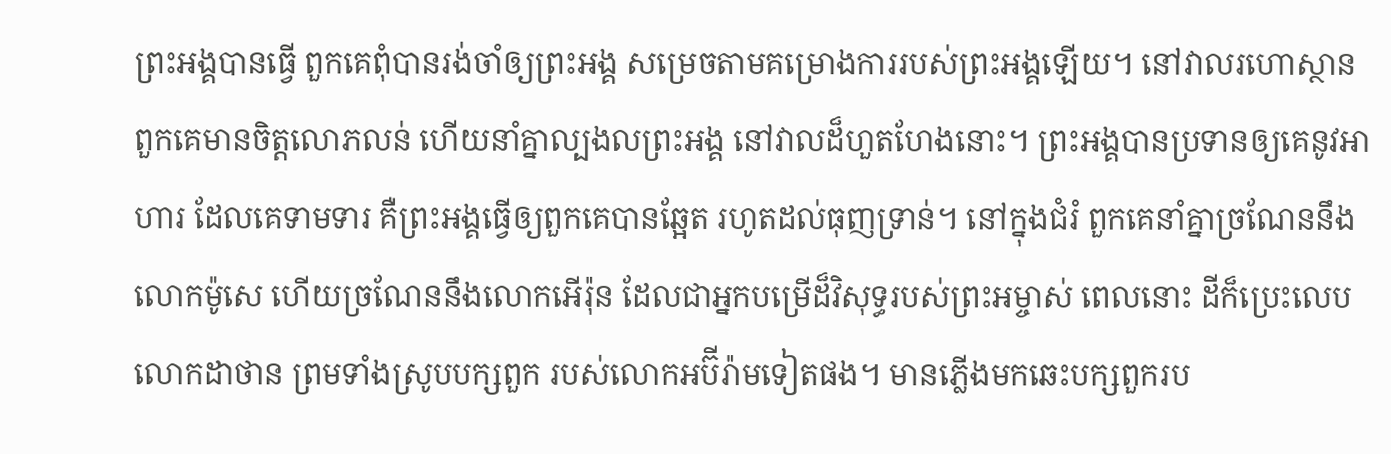ព្រះអង្គបានធ្វើ ពួកគេពុំបានរង់ចាំឲ្យព្រះអង្គ សម្រេចតាមគម្រោងការរបស់ព្រះអង្គឡើយ។ នៅវាលរហោស្ថានពួកគេមានចិត្តលោភលន់ ហើយនាំគ្នាល្បងលព្រះអង្គ នៅវាលដ៏ហួតហែងនោះ។ ព្រះអង្គបានប្រទានឲ្យគេនូវអាហារ ដែលគេទាមទារ គឺព្រះអង្គធ្វើឲ្យពួកគេបានឆ្អែត រហូតដល់ធុញទ្រាន់។ នៅក្នុងជំរំ ពួកគេនាំគ្នាច្រណែននឹងលោកម៉ូសេ ហើយច្រណែននឹងលោកអើរ៉ុន ដែលជាអ្នកបម្រើដ៏វិសុទ្ធរបស់ព្រះអម្ចាស់ ពេលនោះ ដីក៏ប្រេះលេបលោកដាថាន ព្រមទាំងស្រូបបក្សពួក របស់លោកអប៊ីរ៉ាមទៀតផង។ មានភ្លើងមកឆេះបក្សពួករប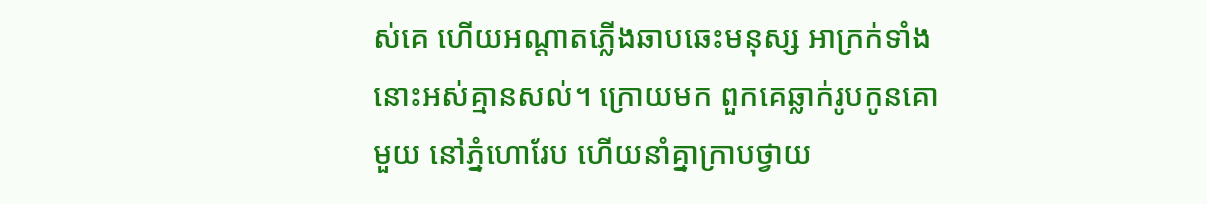ស់គេ ហើយអណ្ដាតភ្លើងឆាបឆេះមនុស្ស អាក្រក់ទាំងនោះអស់គ្មានសល់។ ក្រោយមក ពួកគេឆ្លាក់រូបកូនគោមួយ នៅភ្នំហោរែប ហើយនាំគ្នាក្រាបថ្វាយ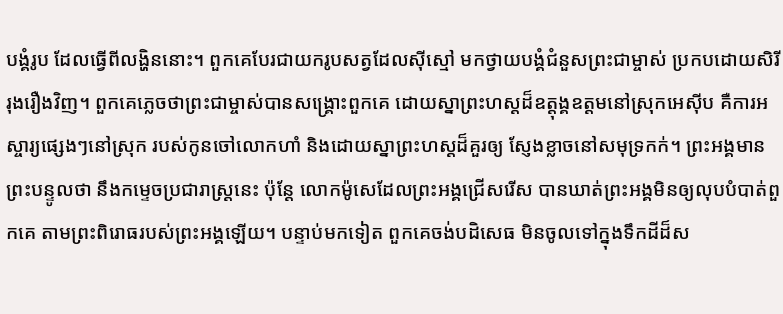បង្គំរូប ដែលធ្វើពីលង្ហិននោះ។ ពួកគេបែរជាយករូបសត្វដែលស៊ីស្មៅ មកថ្វាយបង្គំជំនួសព្រះជាម្ចាស់ ប្រកបដោយសិរីរុងរឿងវិញ។ ពួកគេភ្លេចថាព្រះជាម្ចាស់បានសង្គ្រោះពួកគេ ដោយស្នាព្រះហស្ដដ៏ឧត្តុង្គឧត្ដមនៅស្រុកអេស៊ីប គឺការអស្ចារ្យផ្សេងៗនៅស្រុក របស់កូនចៅលោកហាំ និងដោយស្នាព្រះហស្ដដ៏គួរឲ្យ ស្ញែងខ្លាចនៅសមុទ្រកក់។ ព្រះអង្គមានព្រះបន្ទូលថា នឹងកម្ទេចប្រជារាស្ត្រនេះ ប៉ុន្តែ លោកម៉ូសេដែលព្រះអង្គជ្រើសរើស បានឃាត់ព្រះអង្គមិនឲ្យលុបបំបាត់ពួកគេ តាមព្រះពិរោធរបស់ព្រះអង្គឡើយ។ បន្ទាប់មកទៀត ពួកគេចង់បដិសេធ មិនចូលទៅក្នុងទឹកដីដ៏ស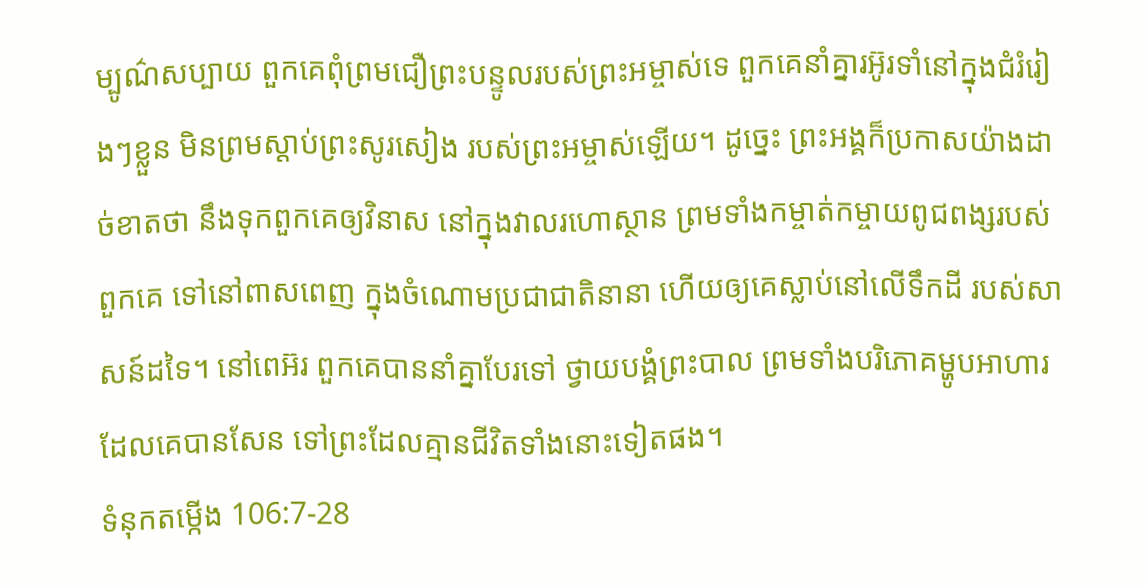ម្បូណ៌សប្បាយ ពួកគេពុំព្រមជឿព្រះបន្ទូលរបស់ព្រះអម្ចាស់ទេ ពួកគេនាំគ្នារអ៊ូរទាំនៅក្នុងជំរំរៀងៗខ្លួន មិនព្រមស្ដាប់ព្រះសូរសៀង របស់ព្រះអម្ចាស់ឡើយ។ ដូច្នេះ ព្រះអង្គក៏ប្រកាសយ៉ាងដាច់ខាតថា នឹងទុកពួកគេឲ្យវិនាស នៅក្នុងវាលរហោស្ថាន ព្រមទាំងកម្ចាត់កម្ចាយពូជពង្សរបស់ពួកគេ ទៅនៅពាសពេញ ក្នុងចំណោមប្រជាជាតិនានា ហើយឲ្យគេស្លាប់នៅលើទឹកដី របស់សាសន៍ដទៃ។ នៅពេអ៊រ ពួកគេបាននាំគ្នាបែរទៅ ថ្វាយបង្គំព្រះបាល ព្រមទាំងបរិភោគម្ហូបអាហារដែលគេបានសែន ទៅព្រះដែលគ្មានជីវិតទាំងនោះទៀតផង។
ទំនុកតម្កើង 106:7-28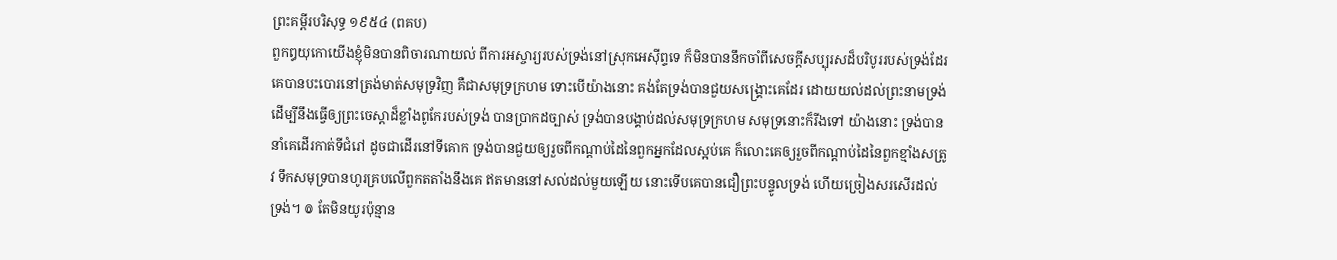ព្រះគម្ពីរបរិសុទ្ធ ១៩៥៤ (ពគប)
ពួកឰយុកោយើងខ្ញុំមិនបានពិចារណាយល់ ពីការអស្ចារ្យរបស់ទ្រង់នៅស្រុកអេស៊ីព្ទទេ ក៏មិនបាននឹកចាំពីសេចក្ដីសប្បុរសដ៏បរិបូររបស់ទ្រង់ដែរ គេបានបះបោរនៅត្រង់មាត់សមុទ្រវិញ គឺជាសមុទ្រក្រហម ទោះបើយ៉ាងនោះ គង់តែទ្រង់បានជួយសង្គ្រោះគេដែរ ដោយយល់ដល់ព្រះនាមទ្រង់ ដើម្បីនឹងធ្វើឲ្យព្រះចេស្តាដ៏ខ្លាំងពូកែរបស់ទ្រង់ បានប្រាកដច្បាស់ ទ្រង់បានបង្គាប់ដល់សមុទ្រក្រហម សមុទ្រនោះក៏រីងទៅ យ៉ាងនោះ ទ្រង់បាននាំគេដើរកាត់ទីជំរៅ ដូចជាដើរនៅទីគោក ទ្រង់បានជួយឲ្យរួចពីកណ្តាប់ដៃនៃពួកអ្នកដែលស្អប់គេ ក៏លោះគេឲ្យរួចពីកណ្តាប់ដៃនៃពួកខ្មាំងសត្រូវ ទឹកសមុទ្របានហូរគ្របលើពួកតតាំងនឹងគេ ឥតមាននៅសល់ដល់មួយឡើយ នោះទើបគេបានជឿព្រះបន្ទូលទ្រង់ ហើយច្រៀងសរសើរដល់ទ្រង់។ ៙ តែមិនយូរប៉ុន្មាន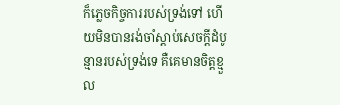ក៏ភ្លេចកិច្ចការរបស់ទ្រង់ទៅ ហើយមិនបានរង់ចាំស្តាប់សេចក្ដីដំបូន្មានរបស់ទ្រង់ទេ គឺគេមានចិត្តខ្មួល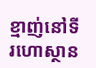ខ្មាញ់នៅទីរហោស្ថាន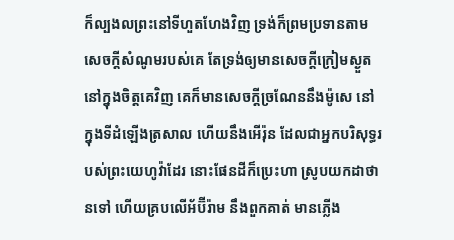ក៏ល្បងលព្រះនៅទីហួតហែងវិញ ទ្រង់ក៏ព្រមប្រទានតាមសេចក្ដីសំណូមរបស់គេ តែទ្រង់ឲ្យមានសេចក្ដីក្រៀមស្ងួតនៅក្នុងចិត្តគេវិញ គេក៏មានសេចក្ដីច្រណែននឹងម៉ូសេ នៅក្នុងទីដំឡើងត្រសាល ហើយនឹងអើរ៉ុន ដែលជាអ្នកបរិសុទ្ធរបស់ព្រះយេហូវ៉ាដែរ នោះផែនដីក៏ប្រេះហា ស្រូបយកដាថានទៅ ហើយគ្របលើអ័ប៊ីរ៉ាម នឹងពួកគាត់ មានភ្លើង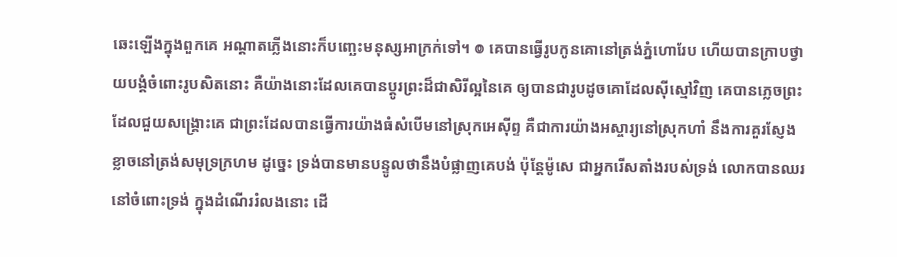ឆេះឡើងក្នុងពួកគេ អណ្តាតភ្លើងនោះក៏បញ្ឆេះមនុស្សអាក្រក់ទៅ។ ៙ គេបានធ្វើរូបកូនគោនៅត្រង់ភ្នំហោរែប ហើយបានក្រាបថ្វាយបង្គំចំពោះរូបសិតនោះ គឺយ៉ាងនោះដែលគេបានប្តូរព្រះដ៏ជាសិរីល្អនៃគេ ឲ្យបានជារូបដូចគោដែលស៊ីស្មៅវិញ គេបានភ្លេចព្រះដែលជួយសង្គ្រោះគេ ជាព្រះដែលបានធ្វើការយ៉ាងធំសំបើមនៅស្រុកអេស៊ីព្ទ គឺជាការយ៉ាងអស្ចារ្យនៅស្រុកហាំ នឹងការគួរស្ញែងខ្លាចនៅត្រង់សមុទ្រក្រហម ដូច្នេះ ទ្រង់បានមានបន្ទូលថានឹងបំផ្លាញគេបង់ ប៉ុន្តែម៉ូសេ ជាអ្នករើសតាំងរបស់ទ្រង់ លោកបានឈរនៅចំពោះទ្រង់ ក្នុងដំណើររំលងនោះ ដើ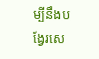ម្បីនឹងបង្វែរសេ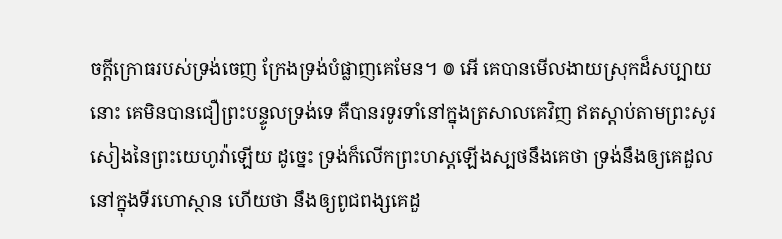ចក្ដីក្រោធរបស់ទ្រង់ចេញ ក្រែងទ្រង់បំផ្លាញគេមែន។ ៙ អើ គេបានមើលងាយស្រុកដ៏សប្បាយនោះ គេមិនបានជឿព្រះបន្ទូលទ្រង់ទេ គឺបានរទូរទាំនៅក្នុងត្រសាលគេវិញ ឥតស្តាប់តាមព្រះសូរសៀងនៃព្រះយេហូវ៉ាឡើយ ដូច្នេះ ទ្រង់ក៏លើកព្រះហស្តឡើងស្បថនឹងគេថា ទ្រង់នឹងឲ្យគេដួលនៅក្នុងទីរហោស្ថាន ហើយថា នឹងឲ្យពូជពង្សគេដួ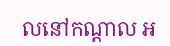លនៅកណ្តាល អ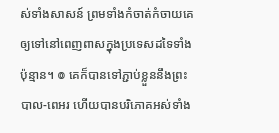ស់ទាំងសាសន៍ ព្រមទាំងកំចាត់កំចាយគេ ឲ្យទៅនៅពេញពាសក្នុងប្រទេសដទៃទាំងប៉ុន្មាន។ ៙ គេក៏បានទៅភ្ជាប់ខ្លួននឹងព្រះបាល-ពេអរ ហើយបានបរិភោគអស់ទាំង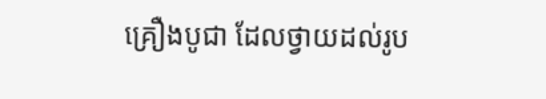គ្រឿងបូជា ដែលថ្វាយដល់រូប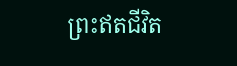ព្រះឥតជីវិត